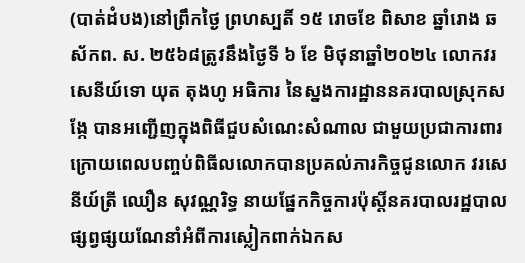(បាត់ដំបង)នៅព្រឹកថ្ងៃ ព្រហស្បតិ៍ ១៥ រោចខែ ពិសាខ ឆ្នាំរោង ឆស័កព. ស. ២៥៦៨ត្រូវនឹងថ្ងៃទី ៦ ខែ មិថុនាឆ្នាំ២០២៤ លោកវរសេនីយ៍ទោ យុត តុងហូ អធិការ នៃស្នងការដ្ឋាននគរបាលស្រុកសង្កែ បានអញ្ជើញក្នុងពិធីជួបសំណេះសំណាល ជាមួយប្រជាការពារ ក្រោយពេលបញ្ចប់ពិធីលលោកបានប្រគល់ភារកិច្ចជូនលោក វរសេនីយ៍ត្រី ឈឿន សុវណ្ណរិទ្ធ នាយផ្នែកកិច្ចការប៉ុស្តិ៍នគរបាលរដ្ឋបាល ផ្សព្វផ្សយណែនាំអំពីការស្លៀកពាក់ឯកស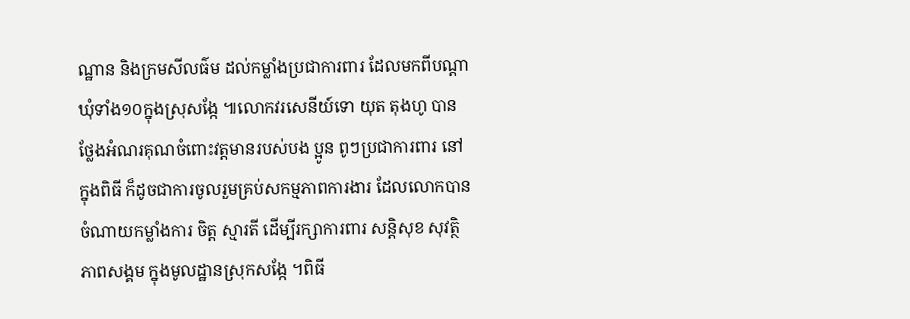ណ្ឋាន និងក្រមសីលធ៌ម ដល់កម្លាំងប្រជាការពារ ដែលមកពីបណ្តាឃុំទាំង១០ក្នុងស្រុសង្កែ ៕លោកវរសេនីយ៍ទោ យុត តុងហូ បានថ្លែងអំណរគុណចំពោះវត្តមានរបស់បង ប្អូន ពូៗប្រជាការពារ នៅក្នុងពិធី ក៏ដូចជាការចូលរួមគ្រប់សកម្មភាពការងារ ដែលលោកបានចំណាយកម្លាំងការ ចិត្ត ស្មារតី ដេីម្បីរក្សាការពារ សន្តិសុខ សុវត្ថិភាពសង្គម ក្នុងមូលដ្ឋានស្រុកសង្កែ ។ពិធី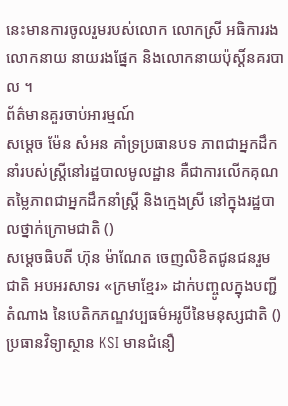នេះមានការចូលរួមរបស់លោក លោកស្រី អធិការរង លោកនាយ នាយរងផ្នែក និងលោកនាយប៉ុស្តិ៍នគរបាល ។
ព័ត៌មានគួរចាប់អារម្មណ៍
សម្តេច ម៉ែន សំអន គាំទ្រប្រធានបទ ភាពជាអ្នកដឹកនាំរបស់ស្ត្រីនៅរដ្ឋបាលមូលដ្ឋាន គឺជាការលើកគុណតម្លៃភាពជាអ្នកដឹកនាំស្ត្រី និងក្មេងស្រី នៅក្នុងរដ្ឋបាលថ្នាក់ក្រោមជាតិ ()
សម្តេចធិបតី ហ៊ុន ម៉ាណែត ចេញលិខិតជូនជនរួមជាតិ អបអរសាទរ «ក្រមាខ្មែរ» ដាក់បញ្ចូលក្នុងបញ្ជីតំណាង នៃបេតិកភណ្ឌវប្បធម៌អរូបីនៃមនុស្សជាតិ ()
ប្រធានវិទ្យាស្ថាន KSI មានជំនឿ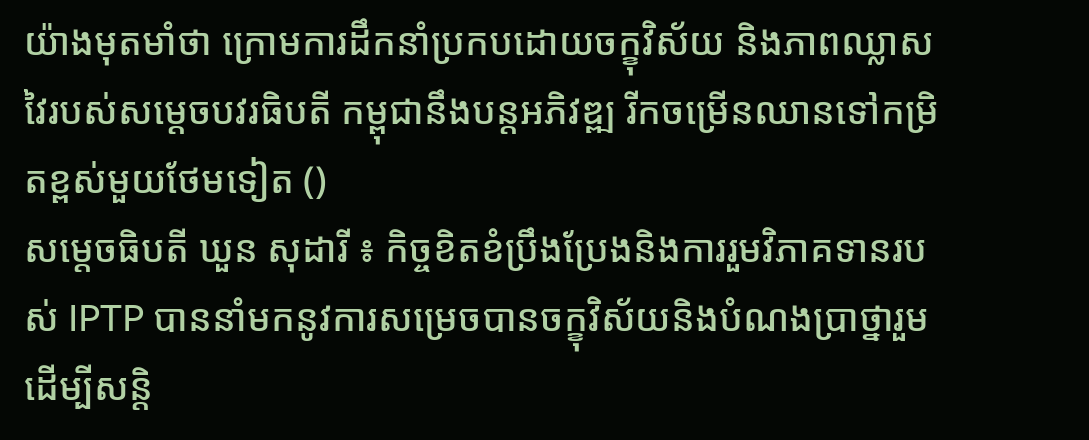យ៉ាងមុតមាំថា ក្រោមការដឹកនាំប្រកបដោយចក្ខុវិស័យ និងភាពឈ្លាសវៃរបស់សម្ដេចបវរធិបតី កម្ពុជានឹងបន្តអភិវឌ្ឍ រីកចម្រើនឈានទៅកម្រិតខ្ពស់មួយថែមទៀត ()
សម្តេចធិបតី ឃួន សុដារី ៖ កិច្ចខិតខំប្រឹងប្រែងនិងការរួមវិភាគទានរបស់ IPTP បាននាំមកនូវការសម្រេចបានចក្ខុវិស័យនិងបំណងប្រាថ្នារួមដើម្បីសន្តិ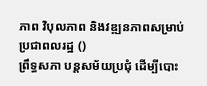ភាព វិបុលភាព និងវឌ្ឍនភាពសម្រាប់ប្រជាពលរដ្ឋ ()
ព្រឹទ្ធសភា បន្តសម័យប្រជុំ ដើម្បីបោះ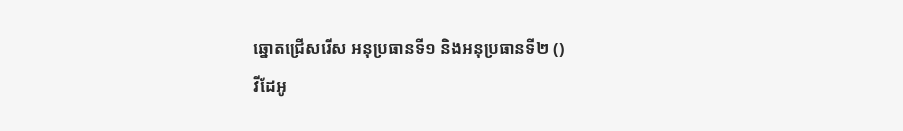ឆ្នោតជ្រើសរើស អនុប្រធានទី១ និងអនុប្រធានទី២ ()
វីដែអូ